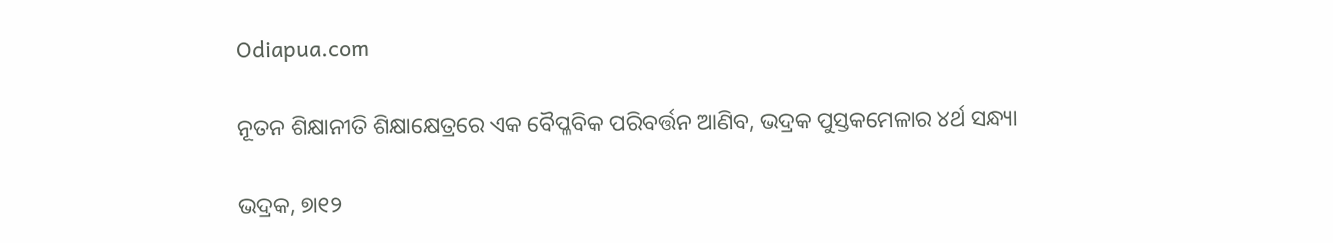Odiapua.com

ନୂତନ ଶିକ୍ଷାନୀତି ଶିକ୍ଷାକ୍ଷେତ୍ରରେ ଏକ ବୈପ୍ଳବିକ ପରିବର୍ତ୍ତନ ଆଣିବ, ଭଦ୍ରକ ପୁସ୍ତକମେଳାର ୪ର୍ଥ ସନ୍ଧ୍ୟା

ଭଦ୍ରକ, ୭ା୧୨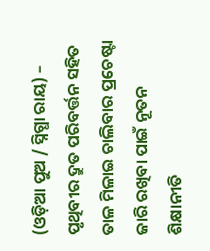(ଓଡ଼ିଆ ପୁଅ / ସ୍ନିଗ୍ଧା ରାୟ) – ପୃଥିବୀର ଦ୍ରୁତ ପରିବର୍ତ୍ତନ ସହିତ ତାଳ ମିଳାଇ ଚାଲିବାର ପ୍ରଚେଷ୍ଟା ଜାରି ରଖିବା ପାଇଁ ନୂତନ ଶିକ୍ଷାନୀତି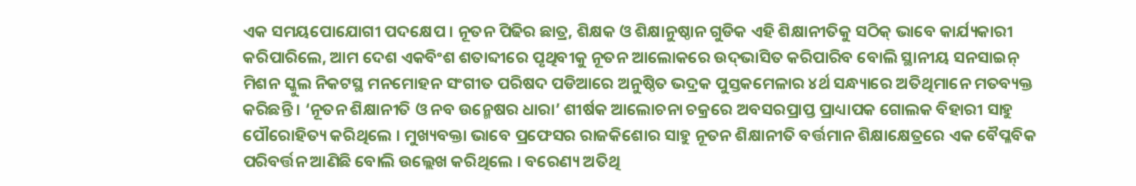ଏକ ସମୟପୋଯୋଗୀ ପଦକ୍ଷେପ । ନୂତନ ପିଢିର ଛାତ୍ର, ଶିକ୍ଷକ ଓ ଶିକ୍ଷାନୁଷ୍ଠାନ ଗୁଡିକ ଏହି ଶିକ୍ଷାନୀତିକୁ ସଠିକ୍ ଭାବେ କାର୍ଯ୍ୟକାରୀ କରିପାରିଲେ, ଆମ ଦେଶ ଏକବିଂଶ ଶତାବ୍ଦୀରେ ପୃଥିବୀକୁ ନୂତନ ଆଲୋକରେ ଉଦ୍‌ଭାସିତ କରିପାରିବ ବୋଲି ସ୍ଥାନୀୟ ସନସାଇନ୍ ମିଶନ ସ୍କୁଲ ନିକଟସ୍ଥ ମନମୋହନ ସଂଗୀତ ପରିଷଦ ପଡିଆରେ ଅନୁଷ୍ଠିତ ଭଦ୍ରକ ପୁସ୍ତକମେଳାର ୪ର୍ଥ ସନ୍ଧ୍ୟାରେ ଅତିଥିମାନେ ମତବ୍ୟକ୍ତ କରିଛନ୍ତି । ‘ନୂତନ ଶିକ୍ଷାନୀତି ଓ ନବ ଉନ୍ମେଷର ଧାରା’ ଶୀର୍ଷକ ଆଲୋଚନା ଚକ୍ରରେ ଅବସରପ୍ରାପ୍ତ ପ୍ରାଧ୍ୟାପକ ଗୋଲକ ବିହାରୀ ସାହୁ ପୌରୋହିତ୍ୟ କରିଥିଲେ । ମୁଖ୍ୟବକ୍ତା ଭାବେ ପ୍ରଫେସର ରାଜକିଶୋର ସାହୁ ନୂତନ ଶିକ୍ଷାନୀତି ବର୍ତ୍ତମାନ ଶିକ୍ଷାକ୍ଷେତ୍ରରେ ଏକ ବୈପ୍ଳବିକ ପରିବର୍ତ୍ତନ ଆଣିଛି ବୋଲି ଉଲ୍ଲେଖ କରିଥିଲେ । ବରେଣ୍ୟ ଅତିଥି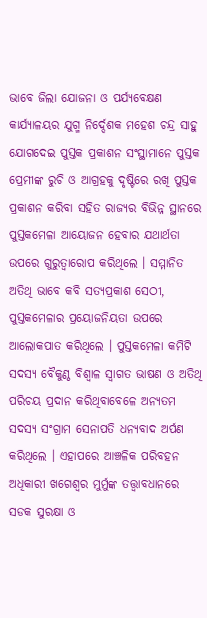ଭାବେ ଜିଲା ଯୋଜନା ଓ ପର୍ଯ୍ୟବେକ୍ଷଣ କାର୍ଯ୍ୟାଳୟର ଯୁଗ୍ମ ନିର୍ଦ୍ଦେଶକ ମହେଶ ଚନ୍ଦ୍ର ସାହୁ ଯୋଗଦେଇ ପୁସ୍ତକ ପ୍ରକାଶନ ସଂସ୍ଥାମାନେ ପୁସ୍ତକ ପ୍ରେମୀଙ୍କ ରୁଚି ଓ ଆଗ୍ରହକୁ ଦୃଷ୍ଟିରେ ରଖି ପୁସ୍ତକ ପ୍ରକାଶନ କରିବା ସହିତ ରାଜ୍ୟର ବିଭିନ୍ନ ସ୍ଥାନରେ ପୁସ୍ତକମେଳା ଆୟୋଜନ ହେବାର ଯଥାର୍ଥତା ଉପରେ ଗୁରୁତ୍ୱାରୋପ କରିଥିଲେ । ସମ୍ମାନିତ ଅତିଥି ଭାବେ କବି ସତ୍ୟପ୍ରକାଶ ସେଠୀ, ପୁସ୍ତକମେଳାର ପ୍ରୟୋଜନିୟତା ଉପରେ ଆଲୋକପାତ କରିଥିଲେ । ପୁସ୍ତକମେଳା କମିଟି ସଦସ୍ୟ ବୈକୁଣ୍ଠ ବିଶ୍ୱାଳ ସ୍ୱାଗତ ଭାଷଣ ଓ ଅତିଥି ପରିଚୟ ପ୍ରଦାନ କରିଥିବାବେଳେ ଅନ୍ୟତମ ସଦସ୍ୟ ସଂଗ୍ରାମ ସେନାପତି ଧନ୍ୟବାଦ ଅର୍ପଣ କରିଥିଲେ । ଏହାପରେ ଆଞ୍ଚଳିକ ପରିବହନ ଅଧିକାରୀ ଖଗେଶ୍ୱର ମୁର୍ମୁଙ୍କ ତତ୍ତ୍ୱାବଧାନରେ ସଡକ ସୁରକ୍ଷା ଓ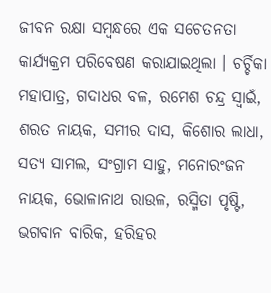ଜୀବନ ରକ୍ଷା ସମ୍ବନ୍ଧରେ ଏକ ସଚେତନତା କାର୍ଯ୍ୟକ୍ରମ ପରିବେଷଣ କରାଯାଇଥିଲା । ଚର୍ଚ୍ଚିକା ମହାପାତ୍ର, ଗଦାଧର ବଳ, ରମେଶ ଚନ୍ଦ୍ର ସ୍ୱାଇଁ, ଶରତ ନାୟକ, ସମୀର ଦାସ, କିଶୋର ଲାଧା, ସତ୍ୟ ସାମଲ, ସଂଗ୍ରାମ ସାହୁ, ମନୋରଂଜନ ନାୟକ, ଭୋଳାନାଥ ରାଉଳ, ରସ୍ମିତା ପୃଷ୍ଟି, ଭଗବାନ ବାରିକ, ହରିହର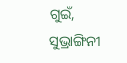ଗୁଇଁ, ସୁଭ୍ରାଙ୍ଗିନୀ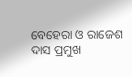ବେହେରା ଓ ରାଜେଶ ଦାସ ପ୍ରମୁଖ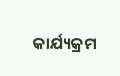କାର୍ଯ୍ୟକ୍ରମ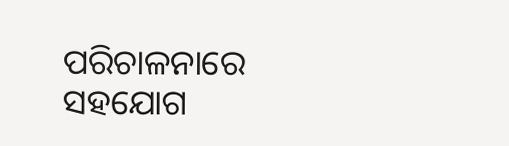ପରିଚାଳନାରେ ସହଯୋଗ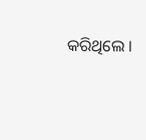କରିଥିଲେ ।